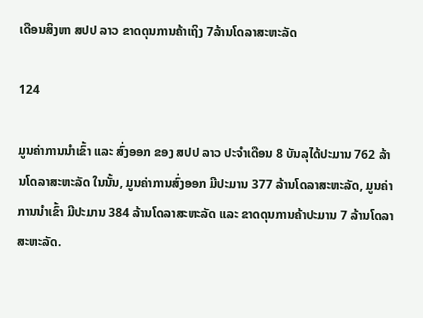ເດືອນສິງຫາ ສປປ ລາວ ຂາດດຸນການຄ້າເຖິງ 7ລ້ານໂດລາສະຫະລັດ

124

ມູນຄ່າການນໍາເຂົ້າ ແລະ ສົ່ງອອກ ຂອງ ສປປ ລາວ ປະຈໍາເດືອນ 8 ບັນລຸໄດ້ປະມານ 762 ລ້ານໂດລາສະຫະລັດ ໃນນັ້ນ, ມູນຄ່າການສົ່ງອອກ ມີປະມານ 377 ລ້ານໂດລາສະຫະລັດ, ມູນຄ່າການນໍາເຂົ້າ ມີປະມານ 384 ລ້ານໂດລາສະຫະລັດ ແລະ ຂາດດຸນການຄ້າປະມານ 7 ລ້ານໂດລາສະຫະລັດ.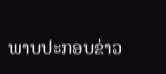ພາບປະກອບຂ່າວ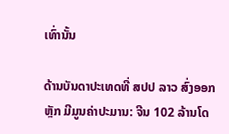ເທົ່ານັ້ນ

ດ້ານບັນດາປະເທດທີ່ ສປປ ລາວ ສົ່ງອອກຫຼັກ ມີມູນຄ່າປະມານ: ຈີນ 102 ລ້ານໂດ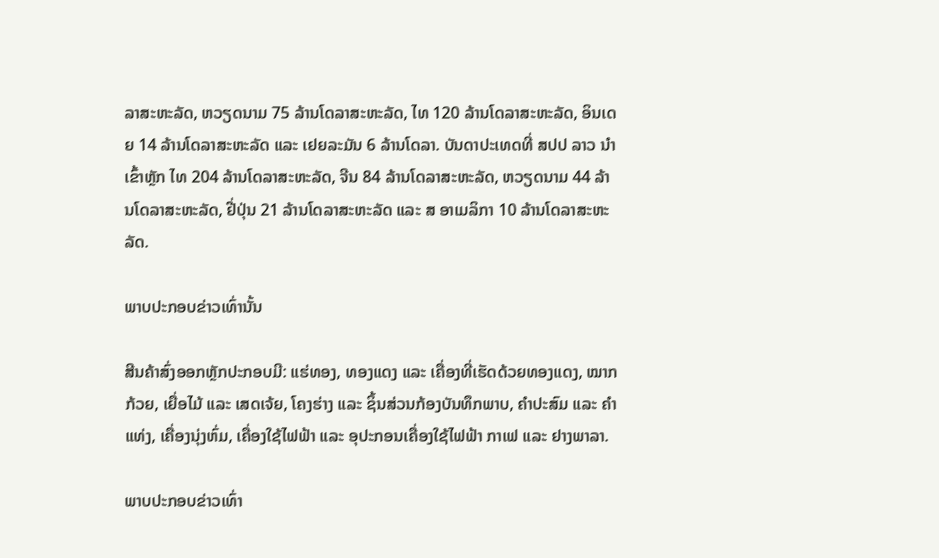ລາສະຫະລັດ, ຫວຽດນາມ 75 ລ້ານໂດລາສະຫະລັດ, ໄທ 120 ລ້ານໂດລາສະຫະລັດ, ອິນເດຍ 14 ລ້ານໂດລາສະຫະລັດ ແລະ ເຢຍລະມັນ 6 ລ້ານໂດລາ. ບັນດາປະເທດທີ່ ສປປ ລາວ ນໍາເຂົ້າຫຼັກ ໄທ 204 ລ້ານໂດລາສະຫະລັດ, ຈີນ 84 ລ້ານໂດລາສະຫະລັດ, ຫວຽດນາມ 44 ລ້ານໂດລາສະຫະລັດ, ຢີ່ປຸ່ນ 21 ລ້ານໂດລາສະຫະລັດ ແລະ ສ ອາເມລິກາ 10 ລ້ານໂດລາສະຫະລັດ.

ພາບປະກອບຂ່າວເທົ່ານັ້ນ

ສີນຄ້າສົ່ງອອກຫຼັກປະກອບມີ: ແຮ່ທອງ, ທອງແດງ ແລະ ເຄື່ອງທີ່ເຮັດດ້ວຍທອງແດງ, ໝາກກ້ວຍ, ເຍື່ອໄມ້ ແລະ ເສດເຈ້ຍ, ໂຄງຮ່າງ ແລະ ຊິ້ນສ່ວນກ້ອງບັນທຶກພາບ, ຄຳປະສົມ ແລະ ຄຳແທ່ງ, ເຄື່ອງນຸ່ງຫົ່ມ, ເຄື່ອງໃຊ້ໄຟຟ້າ ແລະ ອຸປະກອນເຄື່ອງໃຊ້ໄຟຟ້າ ກາເຟ ແລະ ຢາງພາລາ.

ພາບປະກອບຂ່າວເທົ່າ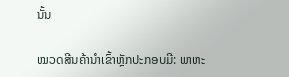ນັ້ນ

ໝວດສີນຄ້ານໍາເຂົ້າຫຼັກປະກອບມີ: ພາຫະ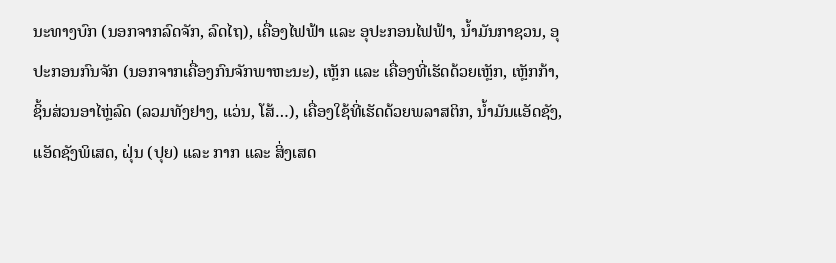ນະທາງບົກ (ນອກຈາກລົດຈັກ, ລົດໄຖ), ເຄື່ອງໄຟຟ້າ ແລະ ອຸປະກອນໄຟຟ້າ, ນ້ຳມັນກາຊວນ, ອຸປະກອນກົນຈັກ (ນອກຈາກເຄື່ອງກົນຈັກພາຫະນະ), ເຫຼັກ ແລະ ເຄື່ອງທີ່ເຮັດດ້ວຍເຫຼັກ, ເຫຼັກກ້າ, ຊິ້ນສ່ວນອາໄຫຼ່ລົດ (ລວມທັງຢາງ, ແວ່ນ, ໂສ້…), ເຄື່ອງໃຊ້ທີ່ເຮັດດ້ວຍພລາສຕິກ, ນ້ຳມັນແອັດຊັງ, ແອັດຊັງພິເສດ, ຝຸ່ນ (ປຸຍ) ແລະ ກາກ ແລະ ສິ່ງເສດ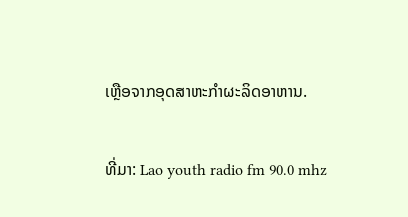ເຫຼືອຈາກອຸດສາຫະກຳຜະລິດອາຫານ.

ທີ່ມາ: Lao youth radio fm 90.0 mhz